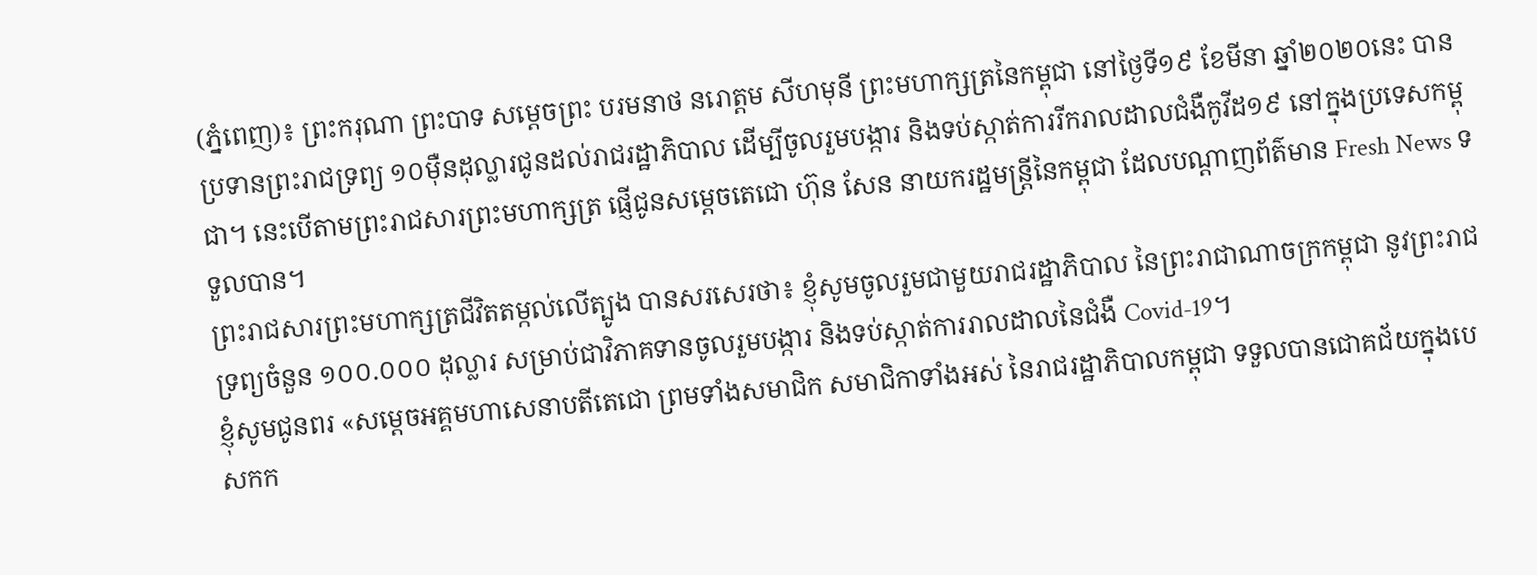(ភ្នំពេញ)៖ ព្រះករុណា ព្រះបាទ សម្តេចព្រះ បរមនាថ នរោត្តម សីហមុនី ព្រះមហាក្សត្រនៃកម្ពុជា នៅថ្ងៃទី១៩ ខែមីនា ឆ្នាំ២០២០នេះ បានប្រទានព្រះរាជទ្រព្យ ១០ម៉ឺនដុល្លារជូនដល់រាជរដ្ឋាភិបាល ដើម្បីចូលរួមបង្ការ និងទប់ស្កាត់ការរីករាលដាលជំងឺកូវីដ១៩ នៅក្នុងប្រទេសកម្ពុជា។ នេះបើតាមព្រះរាជសារព្រះមហាក្សត្រ ផ្ញើជូនសម្តេចតេជោ ហ៊ុន សែន នាយករដ្ឋមន្រ្តីនៃកម្ពុជា ដែលបណ្តាញព័ត៌មាន Fresh News ទទួលបាន។
ព្រះរាជសារព្រះមហាក្សត្រជីវិតតម្កល់លើត្បូង បានសរសេរថា៖ ខ្ញុំសូមចូលរួមជាមួយរាជរដ្ឋាភិបាល នៃព្រះរាជាណាចក្រកម្ពុជា នូវព្រះរាជទ្រព្យចំនួន ១០០.០០០ ដុល្លារ សម្រាប់ជាវិភាគទានចូលរួមបង្ការ និងទប់ស្កាត់ការរាលដាលនៃជំងឺ Covid-19។
ខ្ញុំសូមជូនពរ «សម្តេចអគ្គមហាសេនាបតីតេជោ ព្រមទាំងសមាជិក សមាជិកាទាំងអស់ នៃរាជរដ្ឋាភិបាលកម្ពុជា ទទួលបានជោគជ័យក្នុងបេសកក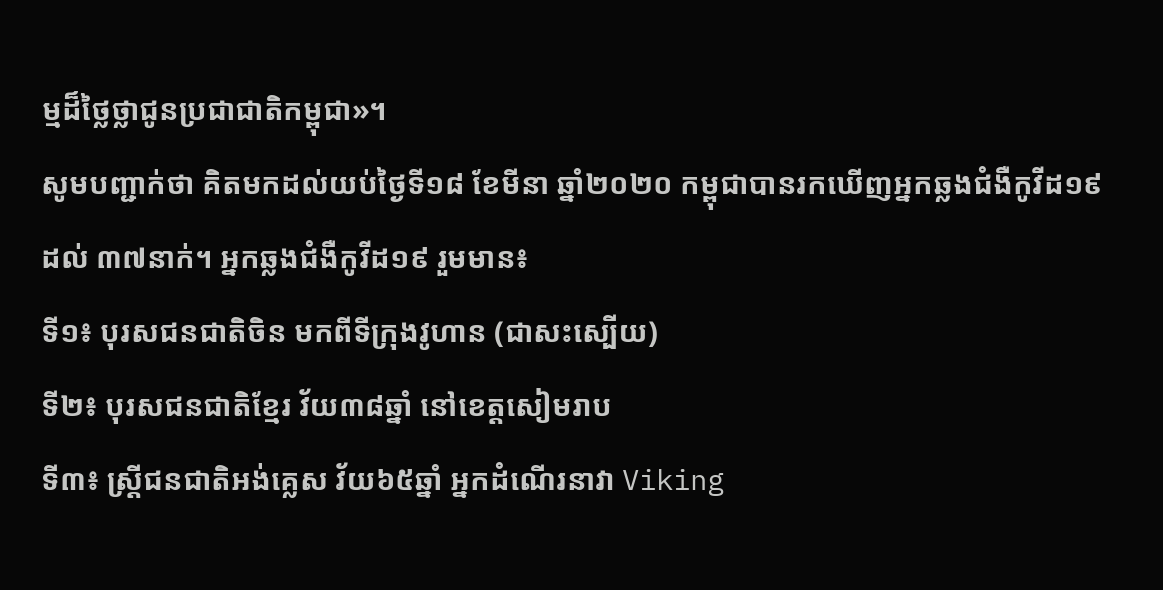ម្មដ៏ថ្លៃថ្លាជូនប្រជាជាតិកម្ពុជា»។
សូមបញ្ជាក់ថា គិតមកដល់យប់ថ្ងៃទី១៨ ខែមីនា ឆ្នាំ២០២០ កម្ពុជាបានរកឃើញអ្នកឆ្លងជំងឺកូវីដ១៩ ដល់ ៣៧នាក់។ អ្នកឆ្លងជំងឺកូវីដ១៩ រួមមាន៖
ទី១៖ បុរសជនជាតិចិន មកពីទីក្រុងវូហាន (ជាសះស្បើយ)
ទី២៖ បុរសជនជាតិខ្មែរ វ័យ៣៨ឆ្នាំ នៅខេត្តសៀមរាប
ទី៣៖ ស្រ្តីជនជាតិអង់គ្លេស វ័យ៦៥ឆ្នាំ អ្នកដំណើរនាវា Viking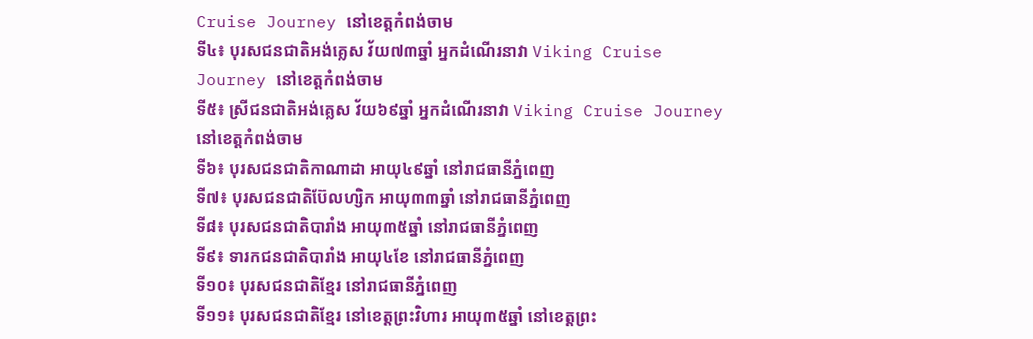Cruise Journey នៅខេត្តកំពង់ចាម
ទី៤៖ បុរសជនជាតិអង់គ្លេស វ័យ៧៣ឆ្នាំ អ្នកដំណើរនាវា Viking Cruise Journey នៅខេត្តកំពង់ចាម
ទី៥៖ ស្រីជនជាតិអង់គ្លេស វ័យ៦៩ឆ្នាំ អ្នកដំណើរនាវា Viking Cruise Journey នៅខេត្តកំពង់ចាម
ទី៦៖ បុរសជនជាតិកាណាដា អាយុ៤៩ឆ្នាំ នៅរាជធានីភ្នំពេញ
ទី៧៖ បុរសជនជាតិប៊ែលហ្សិក អាយុ៣៣ឆ្នាំ នៅរាជធានីភ្នំពេញ
ទី៨៖ បុរសជនជាតិបារាំង អាយុ៣៥ឆ្នាំ នៅរាជធានីភ្នំពេញ
ទី៩៖ ទារកជនជាតិបារាំង អាយុ៤ខែ នៅរាជធានីភ្នំពេញ
ទី១០៖ បុរសជនជាតិខ្មែរ នៅរាជធានីភ្នំពេញ
ទី១១៖ បុរសជនជាតិខ្មែរ នៅខេត្តព្រះវិហារ អាយុ៣៥ឆ្នាំ នៅខេត្តព្រះ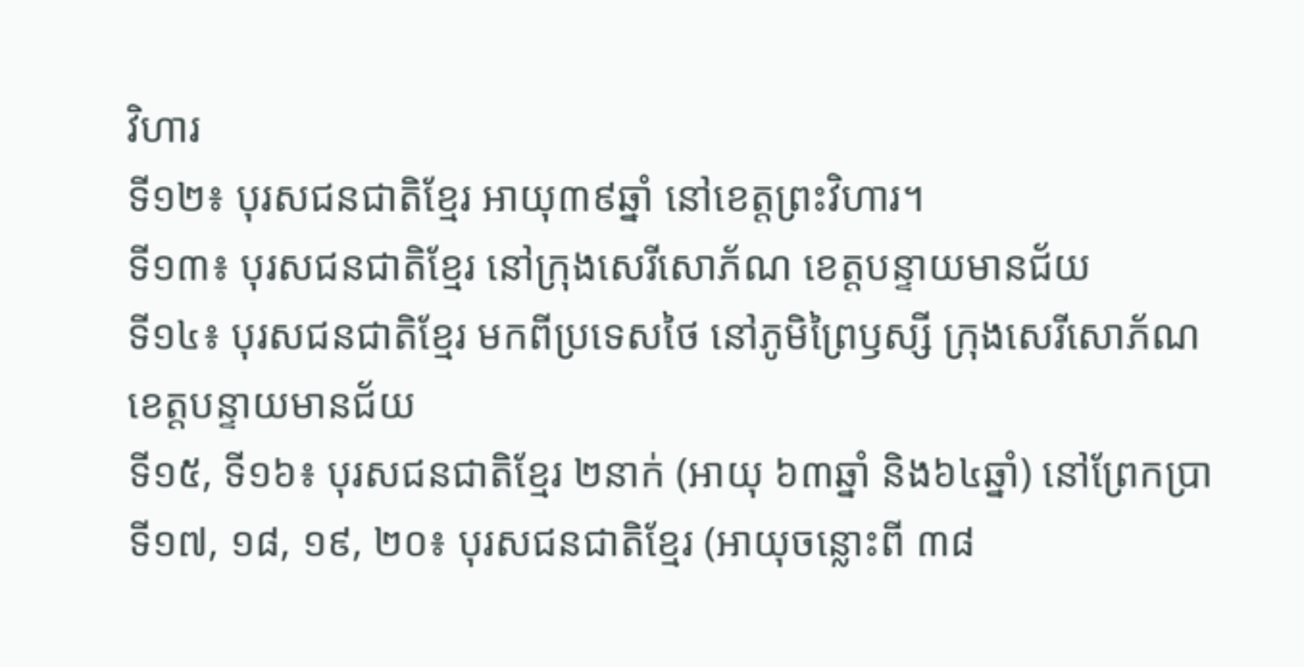វិហារ
ទី១២៖ បុរសជនជាតិខ្មែរ អាយុ៣៩ឆ្នាំ នៅខេត្តព្រះវិហារ។
ទី១៣៖ បុរសជនជាតិខ្មែរ នៅក្រុងសេរីសោភ័ណ ខេត្តបន្ទាយមានជ័យ
ទី១៤៖ បុរសជនជាតិខ្មែរ មកពីប្រទេសថៃ នៅភូមិព្រៃឫស្សី ក្រុងសេរីសោភ័ណ ខេត្តបន្ទាយមានជ័យ
ទី១៥, ទី១៦៖ បុរសជនជាតិខ្មែរ ២នាក់ (អាយុ ៦៣ឆ្នាំ និង៦៤ឆ្នាំ) នៅព្រែកប្រា
ទី១៧, ១៨, ១៩, ២០៖ បុរសជនជាតិខ្មែរ (អាយុចន្លោះពី ៣៨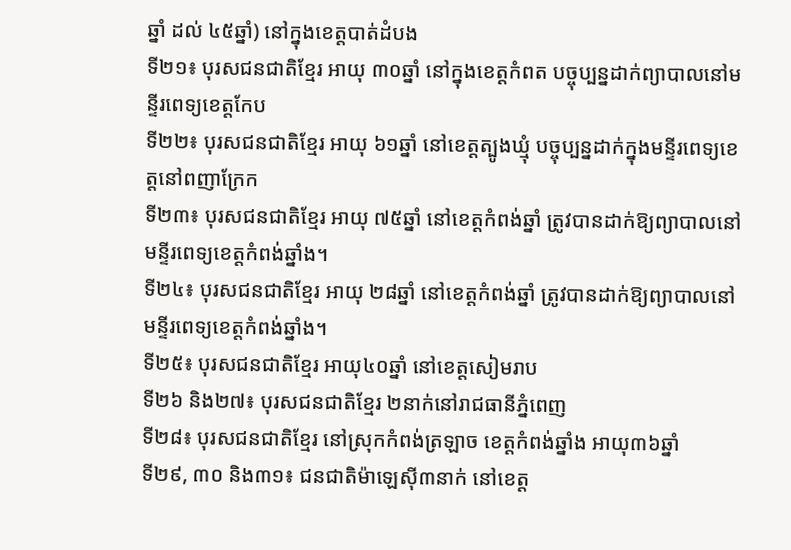ឆ្នាំ ដល់ ៤៥ឆ្នាំ) នៅក្នុងខេត្តបាត់ដំបង
ទី២១៖ បុរសជនជាតិខ្មែរ អាយុ ៣០ឆ្នាំ នៅក្នុងខេត្តកំពត បច្ចុប្បន្នដាក់ព្យាបាលនៅមន្ទីរពេទ្យខេត្តកែប
ទី២២៖ បុរសជនជាតិខ្មែរ អាយុ ៦១ឆ្នាំ នៅខេត្តត្បូងឃ្មុំ បច្ចុប្បន្នដាក់ក្នុងមន្ទីរពេទ្យខេត្តនៅពញាក្រែក
ទី២៣៖ បុរសជនជាតិខ្មែរ អាយុ ៧៥ឆ្នាំ នៅខេត្តកំពង់ឆ្នាំ ត្រូវបានដាក់ឱ្យព្យាបាលនៅមន្ទីរពេទ្យខេត្តកំពង់ឆ្នាំង។
ទី២៤៖ បុរសជនជាតិខ្មែរ អាយុ ២៨ឆ្នាំ នៅខេត្តកំពង់ឆ្នាំ ត្រូវបានដាក់ឱ្យព្យាបាលនៅមន្ទីរពេទ្យខេត្តកំពង់ឆ្នាំង។
ទី២៥៖ បុរសជនជាតិខ្មែរ អាយុ៤០ឆ្នាំ នៅខេត្តសៀមរាប
ទី២៦ និង២៧៖ បុរសជនជាតិខ្មែរ ២នាក់នៅរាជធានីភ្នំពេញ
ទី២៨៖ បុរសជនជាតិខ្មែរ នៅស្រុកកំពង់ត្រឡាច ខេត្តកំពង់ឆ្នាំង អាយុ៣៦ឆ្នាំ
ទី២៩, ៣០ និង៣១៖ ជនជាតិម៉ាឡេស៊ី៣នាក់ នៅខេត្ត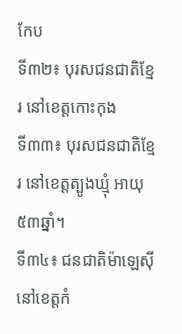កែប
ទី៣២៖ បុរសជនជាតិខ្មែរ នៅខេត្តកោះកុង
ទី៣៣៖ បុរសជនជាតិខ្មែរ នៅខេត្តត្បូងឃ្មុំ អាយុ៥៣ឆ្នាំ។
ទី៣៤៖ ជនជាតិម៉ាឡេស៊ី នៅខេត្តកំ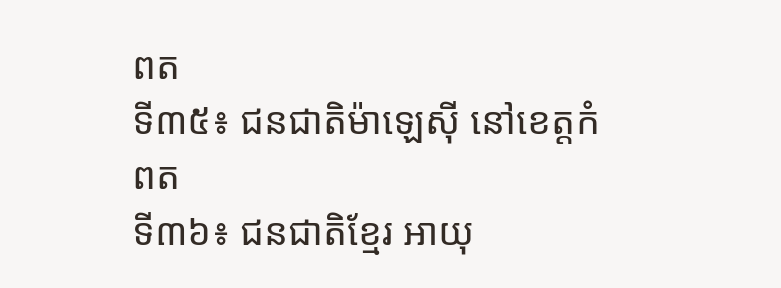ពត
ទី៣៥៖ ជនជាតិម៉ាឡេស៊ី នៅខេត្តកំពត
ទី៣៦៖ ជនជាតិខ្មែរ អាយុ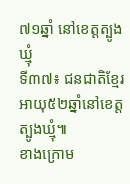៧១ឆ្នាំ នៅខេត្តត្បូងឃ្មុំ
ទី៣៧៖ ជនជាតិខ្មែរ អាយុ៥២ឆ្នាំនៅខេត្តត្បូងឃ្មុំ៕
ខាងក្រោម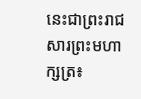នេះជាព្រះរាជសារព្រះមហាក្សត្រ៖